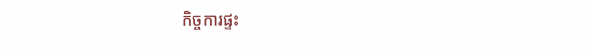កិច្ចការផ្ទះ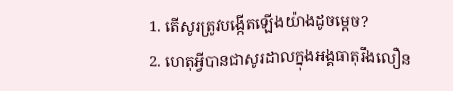1. តើសូរត្រូវបង្កើតឡើងយ៉ាងដូចម្តេច?
2. ហេតុអ្វីបានជាសូរដាលក្នុងអង្គធាតុរឹងលឿន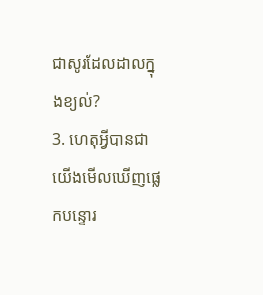ជាសូរដែលដាលក្នុងខ្យល់?
3. ហេតុអ្វីបានជាយើងមើលឃើញផ្លេកបន្ទោរ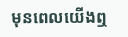មុនពេលយើងឮ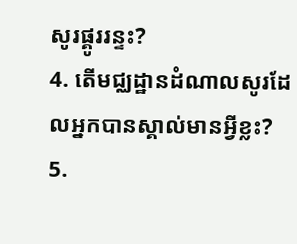សូរផ្គូររន្ទះ?
4. តើមជ្ឈដ្ឋានដំណាលសូរដែលអ្នកបានស្គាល់មានអ្វីខ្លះ?
5.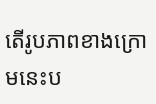តើរូបភាពខាងក្រោមនេះប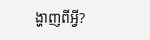ង្ហាញពីអ្វី?